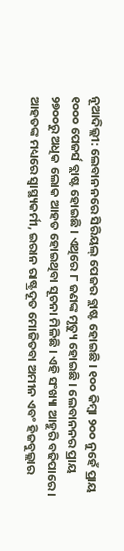ନୂଆଦିଲ୍ଲୀ: ଲେବାନନରେ ସିରିୟଲ୍ ପେଜର ବ୍ଲାଷ୍ଟ ହୋଇଛି । ୧୦୦ କିମ୍ୱା ୨୦୦ ନୁହେଁ ପ୍ରାୟ ୧୦୦୦ ପେଜର୍ସ ବ୍ଲାଷ୍ଟ ହୋଇଛି । ଏଥିରେ ୮ ଜଣଙ୍କ ମୃତ୍ୟୁ ହୋଇଛି । ଲେବାନନର ପ୍ରାୟ ୨୭୦୦ରୁ ଅଧିକ ଲୋକ ଆହତ ହୋଇଥିବା ସୂଚନା ମିଳିଛି । ଏହି ସଂଖ୍ୟା ଆହୁରି ବଢିପାରେ । ଆହତଙ୍କ ମଧ୍ୟରେ ସ୍ୱାସ୍ଥ୍ୟକର୍ମୀ, ଇରାନ ରାଷ୍ଟ୍ରଦୂତ ମୋଜିତବା ଅମୀନ ଏବଂ ହିଜବୁଲ୍ଲାର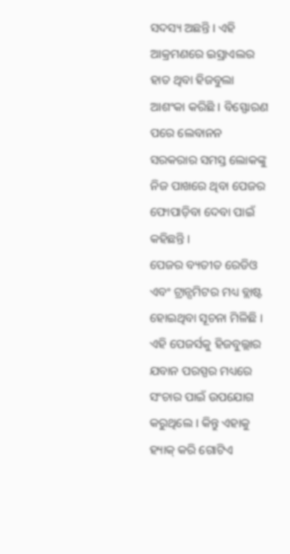ସଦସ୍ୟ ଅଛନ୍ତି । ଏହି ଆକ୍ରମଣରେ ଇସ୍ରାଏଲର ହାତ ଥିବା ହିଜବୁଲା ଆଶଂକା କରିଛି । ବିସ୍ଫୋରଣ ପରେ ଲେବାନନ ସରକରାର ସମସ୍ତ ଲୋକଙ୍କୁ ନିଜ ପାଖରେ ଥିବା ପେଜର ଫୋପାଡ଼ିବା ଦେବା ପାଇଁ କହିଛନ୍ତି ।
ପେଜର ବ୍ୟତୀତ ରେଡିଓ ଏବଂ ଟ୍ରାନ୍ସମିଟର ମଧ୍ୟ ବ୍ଲାଷ୍ଟ ହୋଇଥିବା ସୂଚନା ମିଳିଛି । ଏହି ପେଜର୍ସକୁ ହିଜବୁଲ୍ଲାର ଯବାନ ପରସ୍ପର ମଧ୍ୟରେ ସଂଚାର ପାଇଁ ଉପଯୋଗ କରୁଥିଲେ । କିନ୍ତୁ ଏହାକୁ ହ୍ୟାକ୍ କରି ଗୋଟିଏ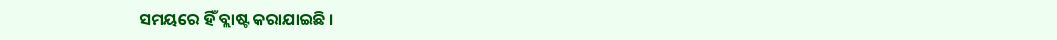ସମୟରେ ହିଁ ବ୍ଲାଷ୍ଟ କରାଯାଇଛି ।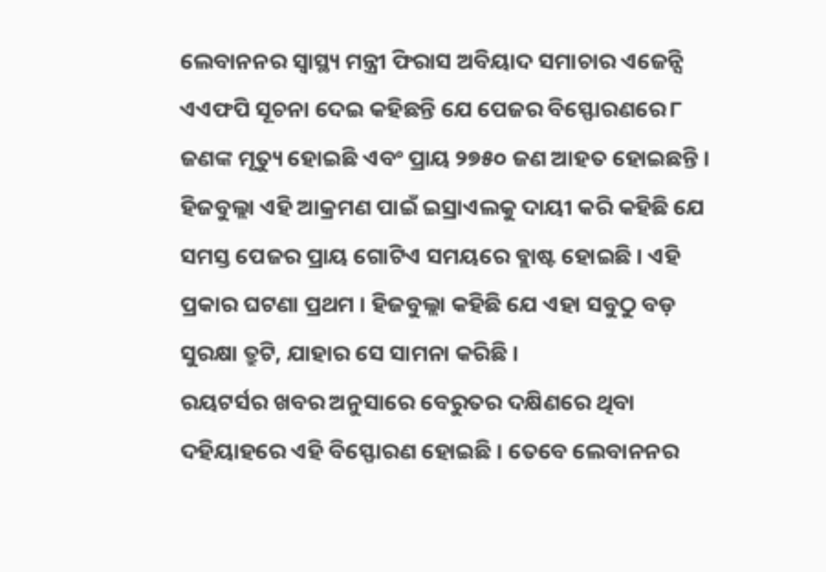ଲେବାନନର ସ୍ୱାସ୍ଥ୍ୟ ମନ୍ତ୍ରୀ ଫିରାସ ଅବିୟାଦ ସମାଚାର ଏଜେନ୍ସି ଏଏଫପି ସୂଚନା ଦେଇ କହିଛନ୍ତି ଯେ ପେଜର ବିସ୍ଫୋରଣରେ ୮ ଜଣଙ୍କ ମୃତ୍ୟୁ ହୋଇଛି ଏବଂ ପ୍ରାୟ ୨୭୫୦ ଜଣ ଆହତ ହୋଇଛନ୍ତି । ହିଜବୁଲ୍ଲା ଏହି ଆକ୍ରମଣ ପାଇଁ ଇସ୍ରାଏଲକୁ ଦାୟୀ କରି କହିଛି ଯେ ସମସ୍ତ ପେଜର ପ୍ରାୟ ଗୋଟିଏ ସମୟରେ ବ୍ଲାଷ୍ଟ ହୋଇଛି । ଏହି ପ୍ରକାର ଘଟଣା ପ୍ରଥମ । ହିଜବୁଲ୍ଲା କହିଛି ଯେ ଏହା ସବୁଠୁ ବଡ଼ ସୁରକ୍ଷା ତ୍ରୁଟି, ଯାହାର ସେ ସାମନା କରିଛି ।
ରୟଟର୍ସର ଖବର ଅନୁସାରେ ବେରୁତର ଦକ୍ଷିଣରେ ଥିବା ଦହିୟାହରେ ଏହି ବିସ୍ଫୋରଣ ହୋଇଛି । ତେବେ ଲେବାନନର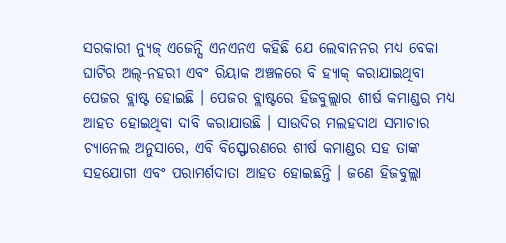ସରକାରୀ ନ୍ୟୁଜ୍ ଏଜେନ୍ସି ଏନଏନଏ କହିଛି ଯେ ଲେବାନନର ମଧ୍ୟ ବେକା ଘାଟିର ଅଲ୍-ନହରୀ ଏବଂ ରିୟାକ ଅଞ୍ଚଳରେ ବି ହ୍ୟାକ୍ କରାଯାଇଥିବା ପେଜର ବ୍ଲାଷ୍ଟ ହୋଇଛି । ପେଜର ବ୍ଲାଷ୍ଟରେ ହିଜବୁଲ୍ଲାର ଶୀର୍ଷ କମାଣ୍ଡର ମଧ୍ୟ ଆହତ ହୋଇଥିବା ଦାବି କରାଯାଉଛି । ସାଉଦିର ମଲହଦାଥ ସମାଚାର ଚ୍ୟାନେଲ ଅନୁସାରେ, ଏବି ବିସ୍ଫୋରଣରେ ଶୀର୍ଷ କମାଣ୍ଡର ସହ ତାଙ୍କ ସହଯୋଗୀ ଏବଂ ପରାମର୍ଶଦାତା ଆହତ ହୋଇଛନ୍ତି । ଜଣେ ହିଜବୁଲ୍ଲା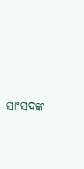ସାଂସଦଙ୍କ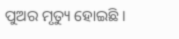ପୁଅର ମୃତ୍ୟୁ ହୋଇଛି ।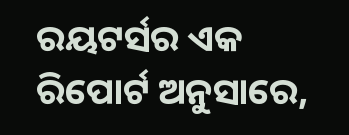ରୟଟର୍ସର ଏକ ରିପୋର୍ଟ ଅନୁସାରେ,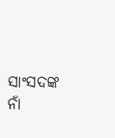ସାଂସଦଙ୍କ ନାଁ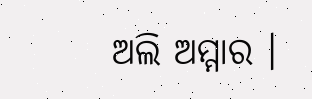ଅଲି ଅମ୍ମାର ।